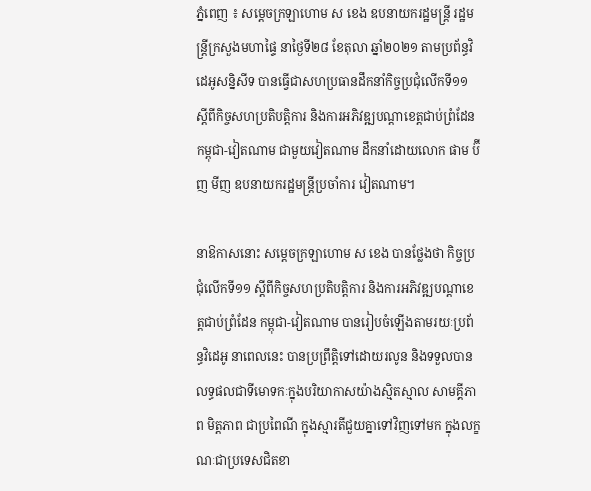ភ្នំពេញ ៖ សម្ដេចក្រឡាហោម ស ខេង ឧបនាយករដ្ឋមន្ដ្រី រដ្ឋមន្ដ្រីក្រសួងមហាផ្ទៃ នាថ្ងៃទី២៨ ខែតុលា ឆ្នាំ២០២១ តាមប្រព័ន្ធវិដេអូសន្និសីទ បានធ្វើជាសហប្រធានដឹកនាំកិច្ចប្រជុំលើកទី១១ ស្ដីពីកិច្ចសហប្រតិបត្តិការ និងការអភិវឌ្ឍបណ្ដាខេត្តជាប់ព្រំដែន កម្ពុជា-វៀតណាម ជាមួយវៀតណាម ដឹកនាំដោយលោក ផាម ប៊ីញ មីញ ឧបនាយករដ្ឋមន្ដ្រីប្រចាំការ វៀតណាម។

នាឱកាសនោះ សម្ដេចក្រឡាហោម ស ខេង បានថ្លែងថា កិច្ចប្រជុំលើកទី១១ ស្ដីពីកិច្ចសហប្រតិបត្តិការ និងការអភិវឌ្ឍបណ្ដាខេត្តជាប់ពំ្រដែន កម្ពុជា-វៀតណាម បានរៀបចំឡើងតាមរយៈប្រព័ន្ធវិដេអូ នាពេលនេះ បានប្រព្រឹត្តិទៅដោយរលូន និងទទួលបានលទ្ធផលជាទីមោទកៈក្នុងបរិយាកាសយ៉ាងស្មិតស្មាល សាមគ្គីភាព មិត្តភាព ជាប្រពៃណី ក្នុងស្មារតីជួយគ្នាទៅវិញទៅមក ក្នុងលក្ខណៈជាប្រទេសជិតខា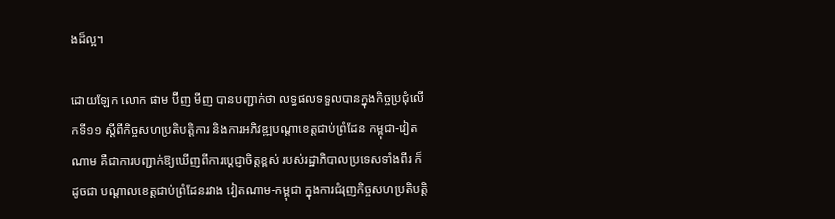ងដ៏ល្អ។

ដោយឡែក លោក ផាម ប៊ីញ មីញ បានបញ្ជាក់ថា លទ្ធផលទទួលបានក្នុងកិច្ចប្រជុំលើកទី១១ ស្ដីពីកិច្ចសហប្រតិបត្តិការ និងការអភិវឌ្ឍបណ្ដាខេត្តជាប់ពំ្រដែន កម្ពុជា-វៀតណាម គឺជាការបញ្ជាក់ឱ្យឃើញពីការប្ដេជ្ញាចិត្តខ្ពស់ របស់រដ្ឋាភិបាលប្រទេសទាំងពីរ ក៏ដូចជា បណ្ដាលខេត្តជាប់ព្រំដែនរវាង វៀតណាម-កម្ពុជា ក្នុងការជំរុញកិច្ចសហប្រតិបត្តិ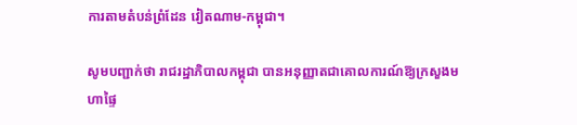ការតាមតំបន់ព្រំដែន វៀតណាម-កម្ពុជា។

សូមបញ្ជាក់ថា រាជរដ្ឋាភិបាលកម្ពុជា បានអនុញ្ញាតជាគោលការណ៍ឱ្យក្រសួងមហាផ្ទៃ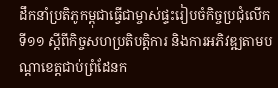ដឹកនាំប្រតិភូកម្ពុជាធ្វើជាម្ចាស់ផ្ទះរៀបចំកិច្ចប្រជុំលើកទី១១ ស្តីពីកិច្ចសហប្រតិបត្តិការ និងការអភិវឌ្ឍតាមបណ្តាខេត្តជាប់ព្រំដែនក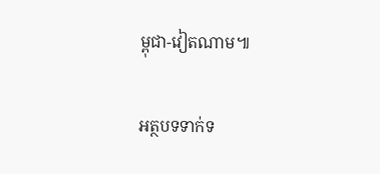ម្ពុជា-វៀតណាម៕

អត្ថបទទាក់ទ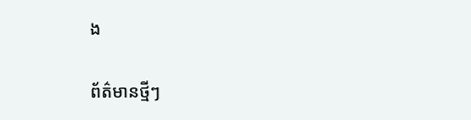ង

ព័ត៌មានថ្មីៗ